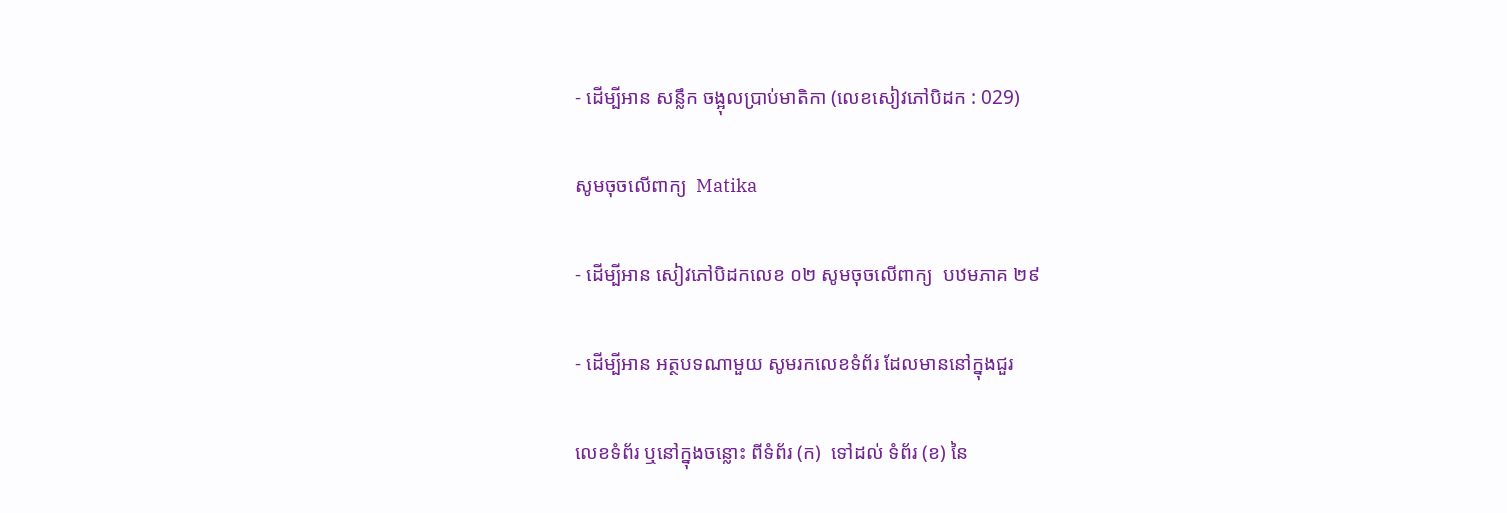- ដើម្បីអាន សន្លឹក ចង្អុលប្រាប់មាតិកា (លេខសៀវភៅបិដក : 029)

សូមចុចលើពាក្យ  Matika

- ដើម្បីអាន សៀវភៅបិដកលេខ ០២ សូមចុចលើពាក្យ  បឋមភាគ ២៩

- ដើម្បីអាន អត្ថបទណាមួយ សូមរកលេខទំព័រ ដែលមាននៅក្នុងជួរ

លេខទំព័រ ឬនៅក្នុងចន្លោះ ពីទំព័រ (ក)  ទៅដល់ ទំព័រ (ខ) នៃ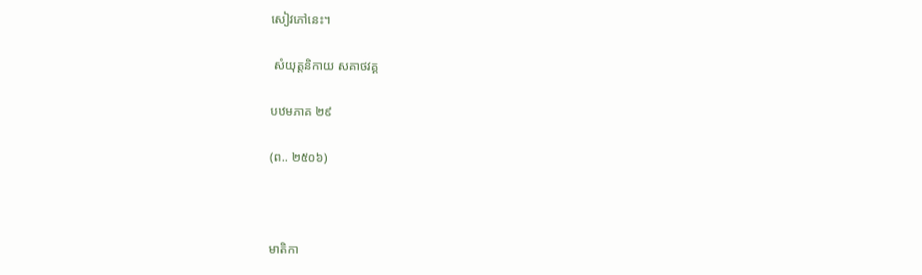សៀវភៅនេះ។

 សំយុត្តនិកាយ សគាថវគ្គ

បឋមភាគ ២៩

(ព.. ២៥០៦)



មាតិកា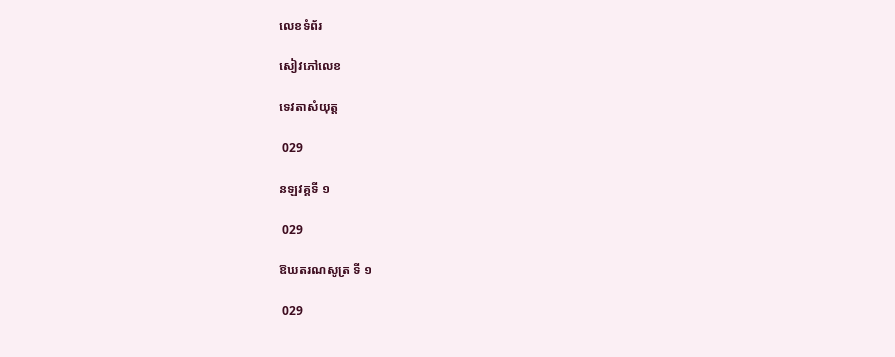លេខទំព័រ

សៀវភៅលេខ

ទេវតាសំយុត្ត

 029

នឡវគ្គទី ១

 029

ឱឃតរណសូត្រ ទី ១

 029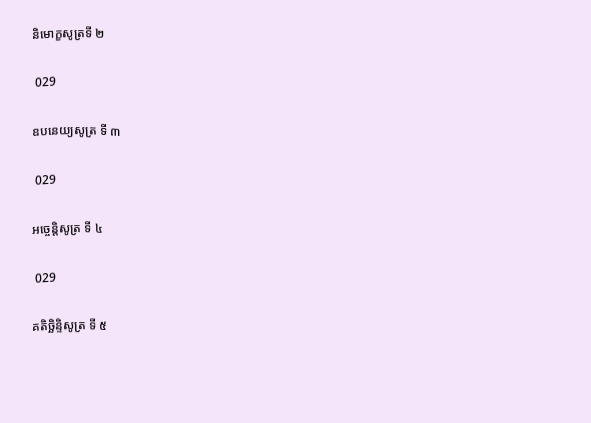និមោក្ខសូត្រទី ២

 029

ឧបនេយ្យសូត្រ ទី ៣

 029

អច្ចេន្តិសូត្រ ទី ៤

 029

គតិច្ឆិន្ទិសូត្រ ទី ៥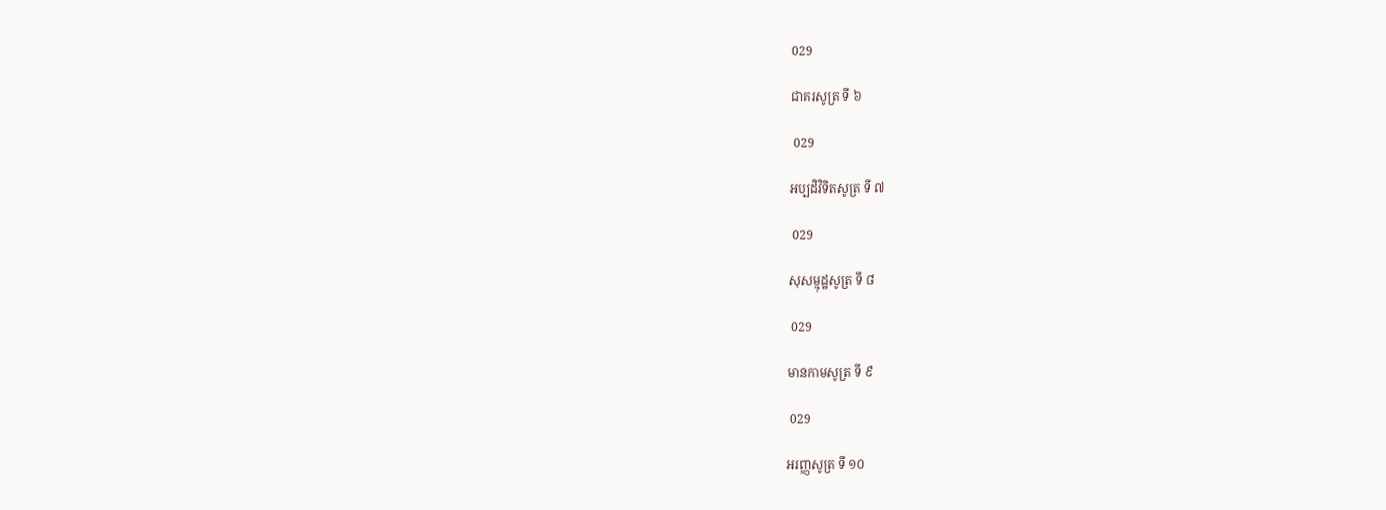029

ជាគរសូត្រ ទី ៦

 029

អប្បដិវិទិតសូត្រ ទី ៧

 029

សុសម្មុដ្ឋសូត្រ ទី ៨

 029

មានកាមសូត្រ ទី ៩

 029

អរញ្ញសូត្រ ទី ១០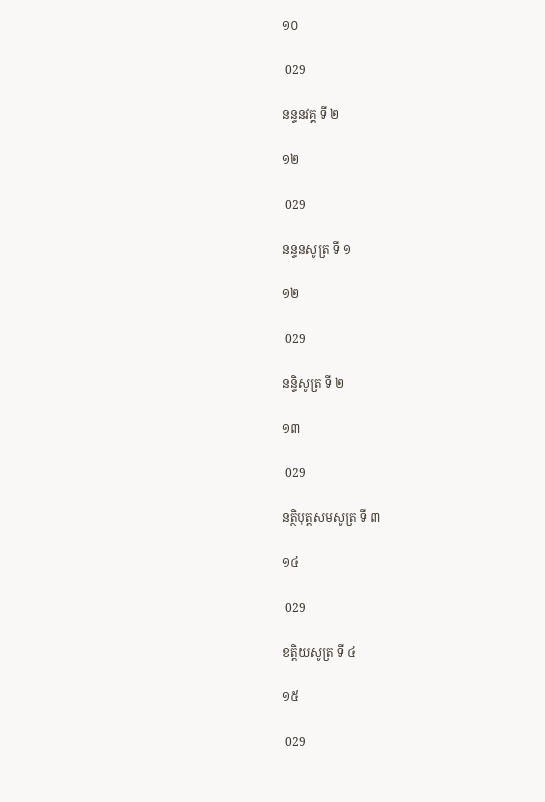១០

 029

នន្ទនវគ្គ ទី ២

១២

 029

នន្ទនសូត្រ ទី ១

១២

 029

នន្ទិសូត្រ ទី ២

១៣

 029

នត្ថិបុត្តសមសូត្រ ទី ៣

១៤

 029

ខត្តិយសូត្រ ទី ៤

១៥

 029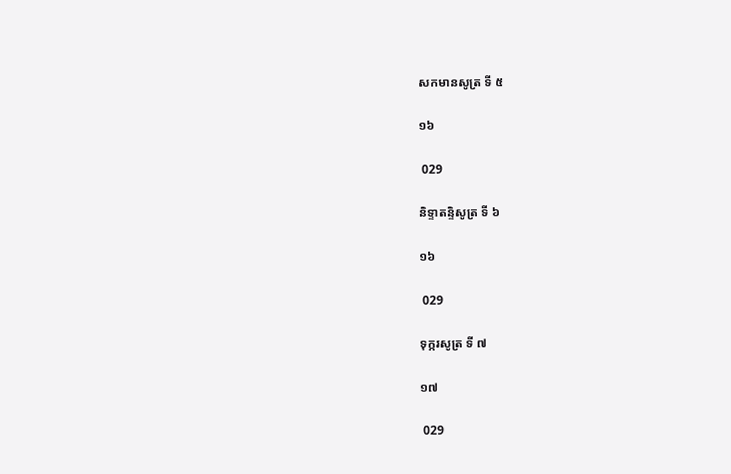សកមានសូត្រ ទី ៥

១៦

 029

និទ្ទាតន្ទិសូត្រ ទី ៦

១៦

 029

ទុក្ករសូត្រ ទី ៧

១៧

 029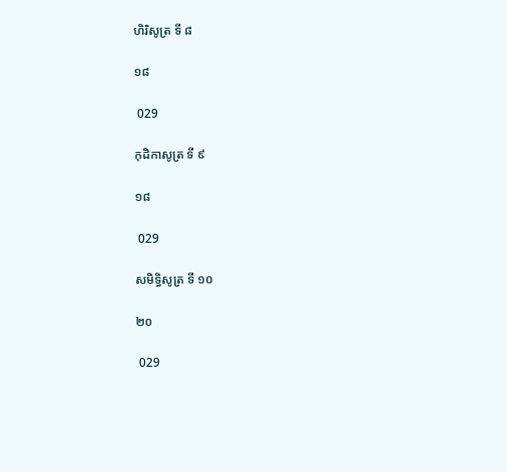ហិរិសូត្រ ទី ៨

១៨

 029

កុដិកាសូត្រ ទី ៩

១៨

 029

សមិទ្ធិសូត្រ ទី ១០

២០

 029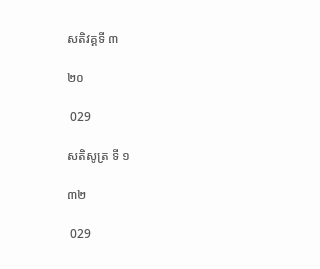សតិវគ្គទី ៣

២០

 029

សតិសូត្រ ទី ១

៣២

 029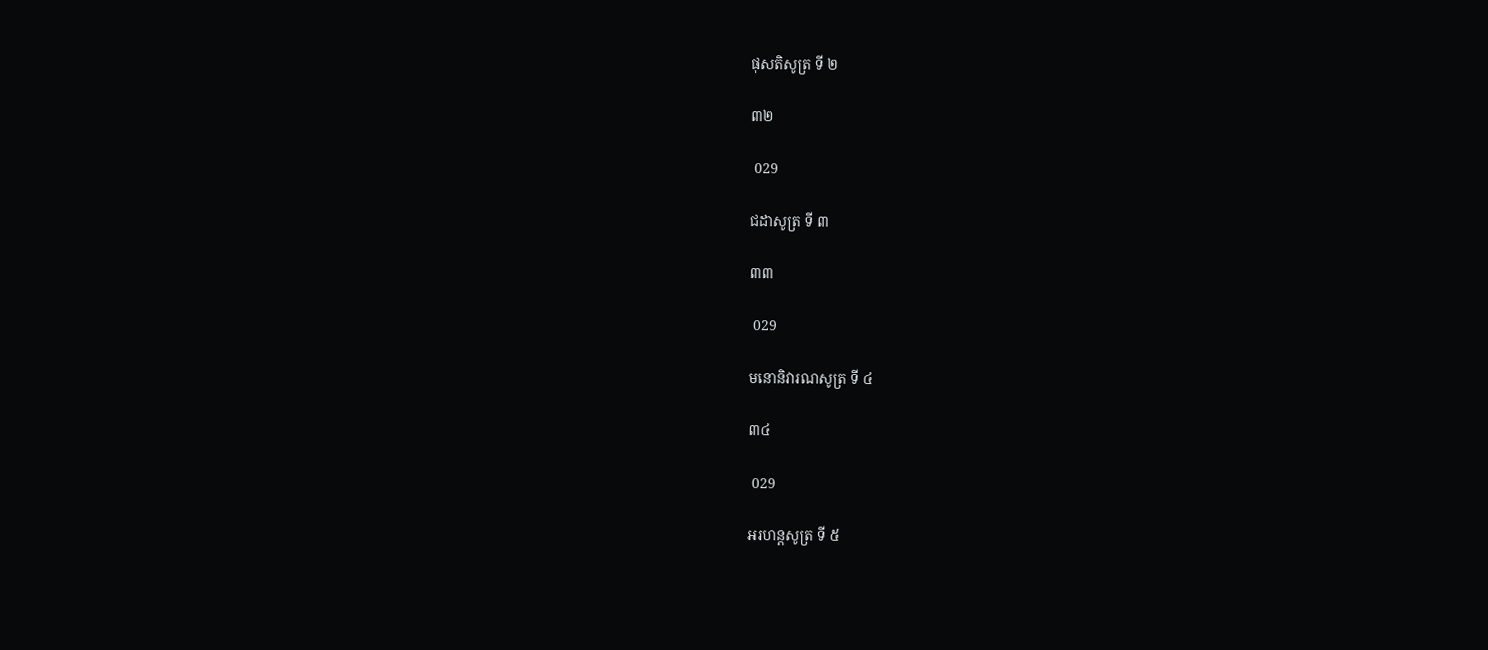ផុសតិសូត្រ ទី ២

៣២

 029

ជដាសូត្រ ទី ៣

៣៣

 029

មនោនិវារណសូត្រ ទី ៤

៣៤

 029

អរហន្តសូត្រ ទី ៥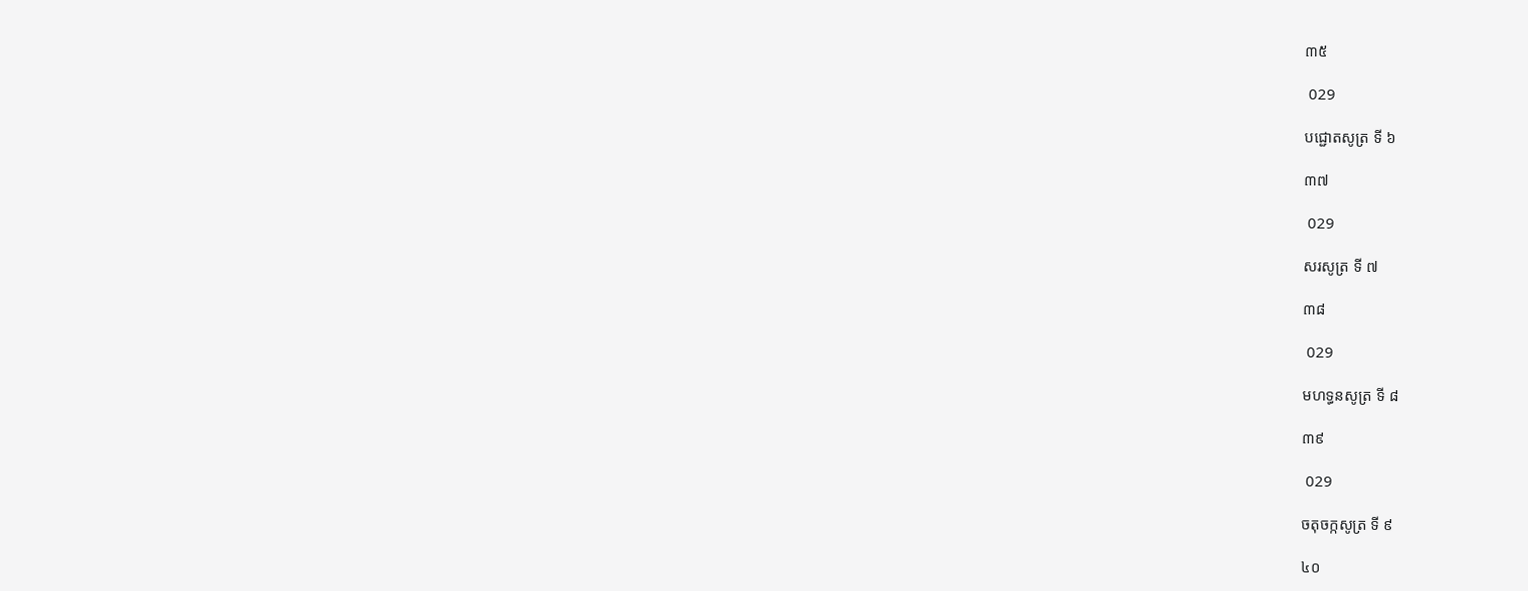៣៥

 029

បជ្ជោតសូត្រ ទី ៦

៣៧

 029

សរសូត្រ ទី ៧

៣៨

 029

មហទ្ធនសូត្រ ទី ៨

៣៩

 029

ចតុចក្កសូត្រ ទី ៩

៤០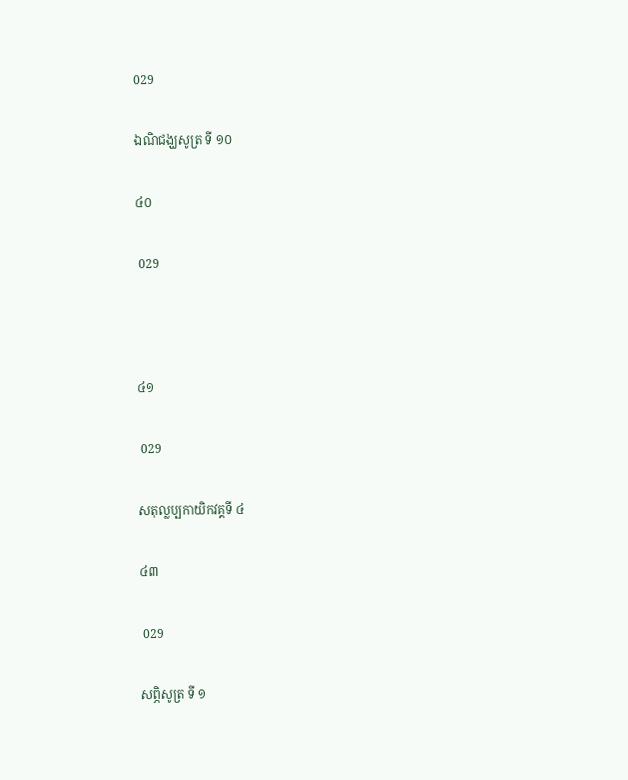029

ឯណិជង្ឃសូត្រ ទី ១០

៤០

 029



៤១

 029

សតុល្លប្បកាយិកវគ្គទី ៤

៤៣

 029

សព្ភិសូត្រ ទី ១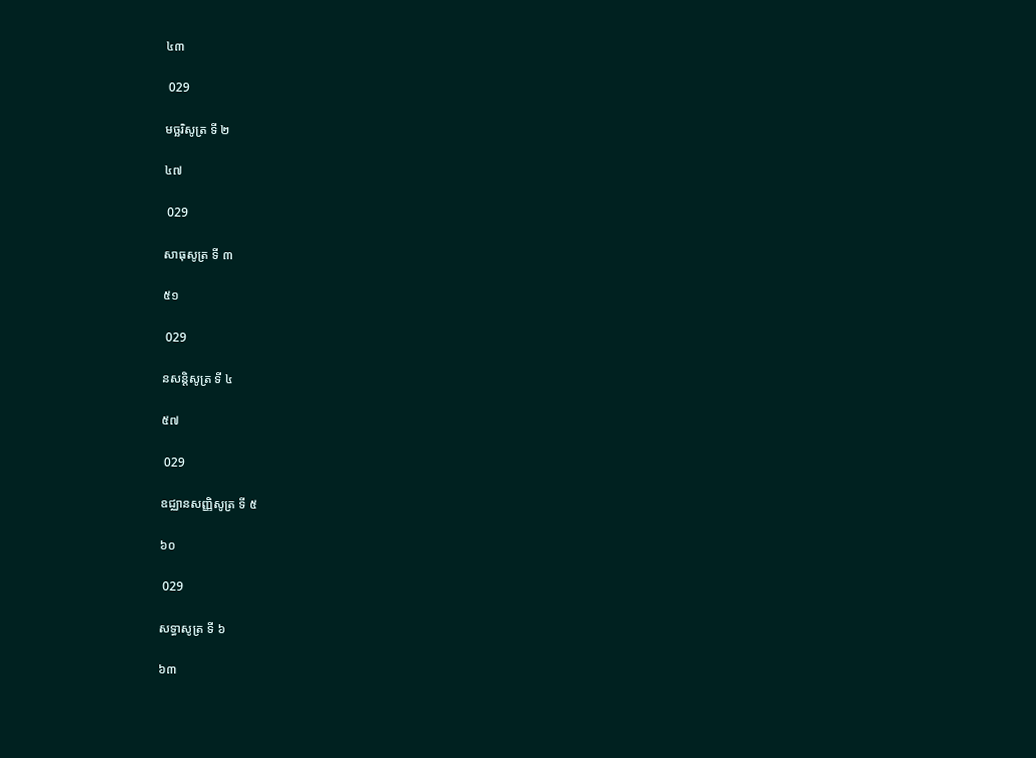៤៣

 029

មច្ឆរិសូត្រ ទី ២

៤៧

 029

សាធុសូត្រ ទី ៣

៥១

 029

នសន្តិសូត្រ ទី ៤

៥៧

 029

ឧជ្ឈានសញ្ញិសូត្រ ទី ៥

៦០

 029

សទ្ធាសូត្រ ទី ៦

៦៣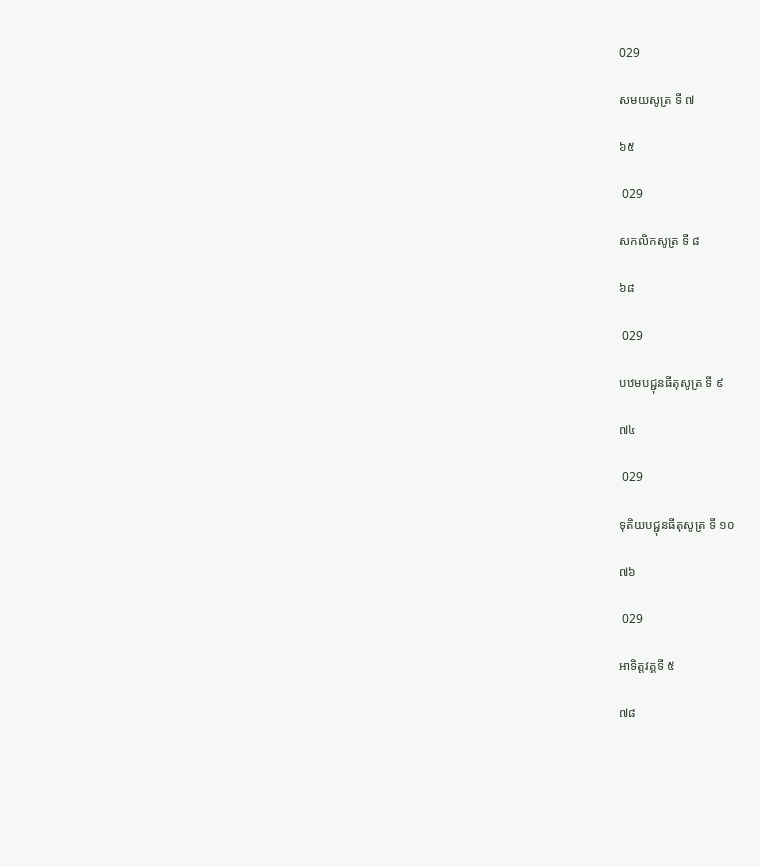029

សមយសូត្រ ទី ៧

៦៥

 029

សកលិកសូត្រ ទី ៨

៦៨

 029

បឋមបជ្ជុនធីតុសូត្រ ទី ៩

៧៤

 029

ទុតិយបជ្ជុនធីតុសូត្រ ទី ១០

៧៦

 029

អាទិត្តវគ្គទី ៥

៧៨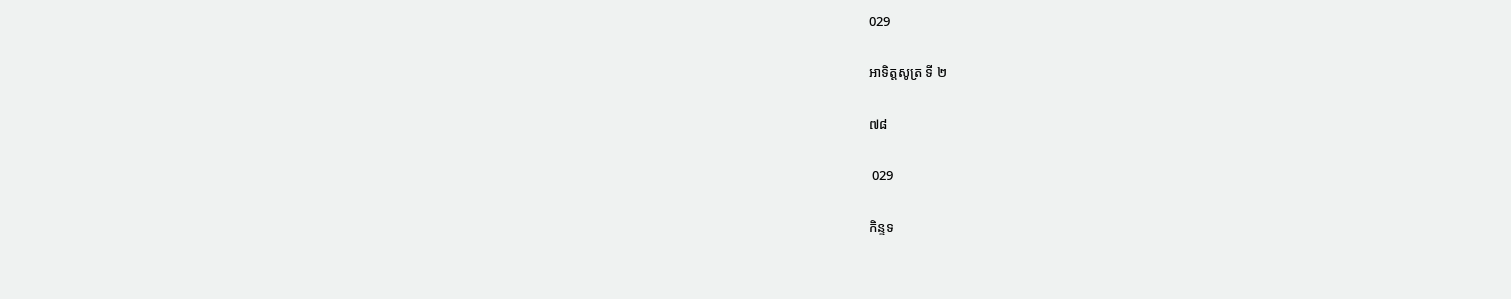029

អាទិត្តសូត្រ ទី ២

៧៨

 029

កិន្ទទ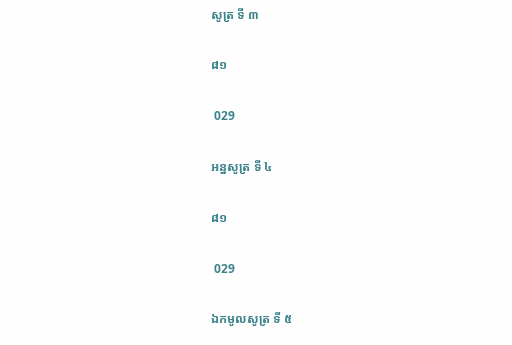សូត្រ ទី ៣

៨១

 029

អន្នសូត្រ ទី ៤

៨១

 029

ឯកមូលសូត្រ ទី ៥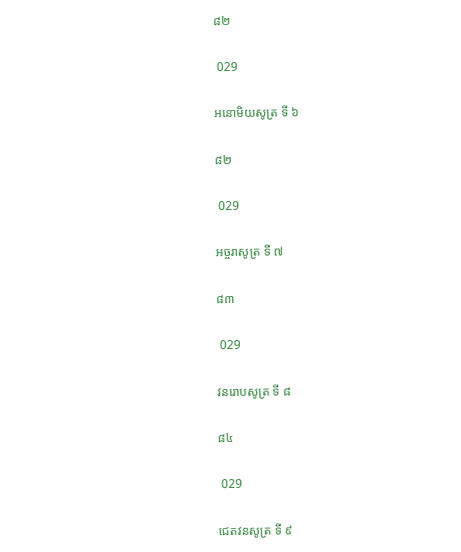៨២

 029

អនោមិយសូត្រ ទី ៦

៨២

 029

អច្ចរាសូត្រ ទី ៧

៨៣

 029

វនរោបសូត្រ ទី ៨

៨៤

 029

ជេតវនសូត្រ ទី ៩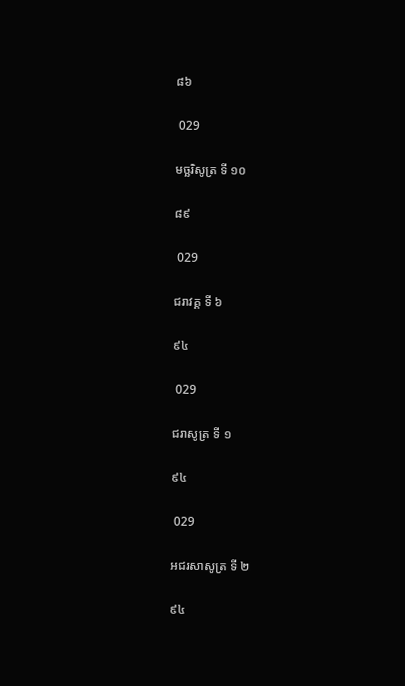៨៦

 029

មច្ឆរិសូត្រ ទី ១០

៨៩

 029

ជរាវគ្គ ទី ៦

៩៤

 029

ជរាសូត្រ ទី ១

៩៤

 029

អជរសាសូត្រ ទី ២

៩៤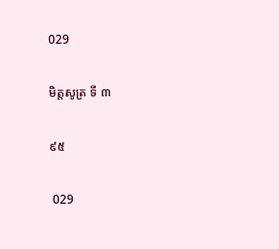029

មិត្តសូត្រ ទី ៣

៩៥

 029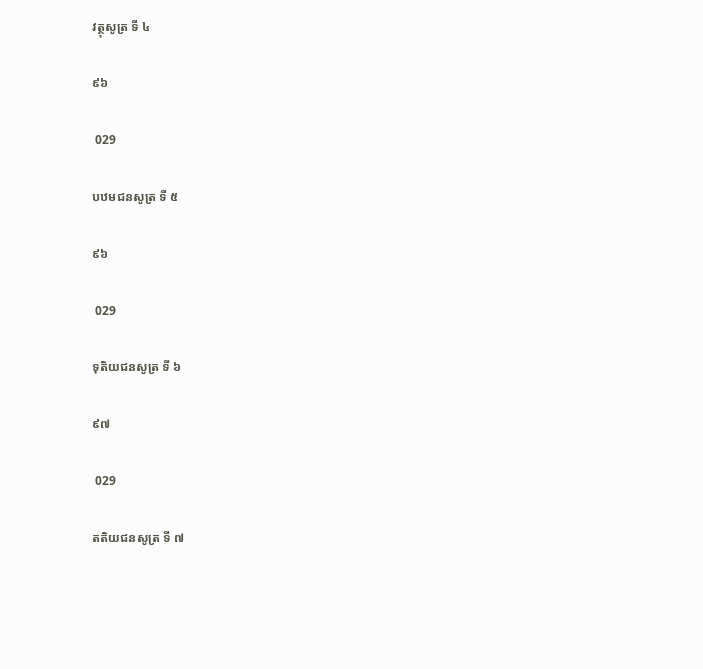វត្ថុសូត្រ ទី ៤

៩៦

 029

បឋមជនសូត្រ ទី ៥

៩៦

 029

ទុតិយជនសូត្រ ទី ៦

៩៧

 029

តតិយជនសូត្រ ទី ៧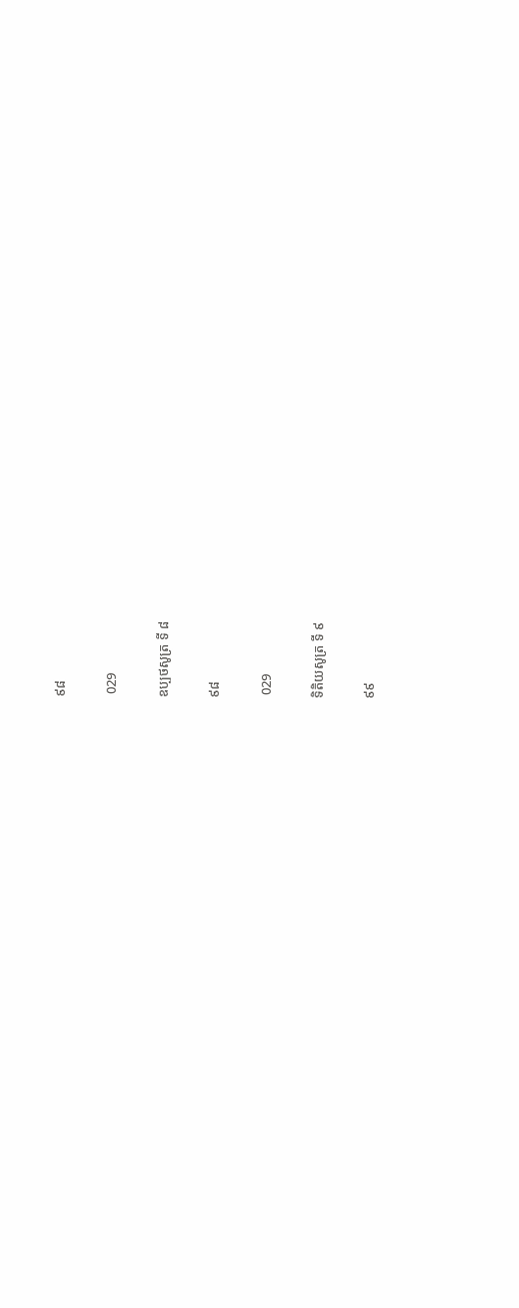៩៨

 029

ឧប្បថសូត្រ ទី ៨

៩៨

 029

ទិតិយសូត្រ ទី ៩

៩៩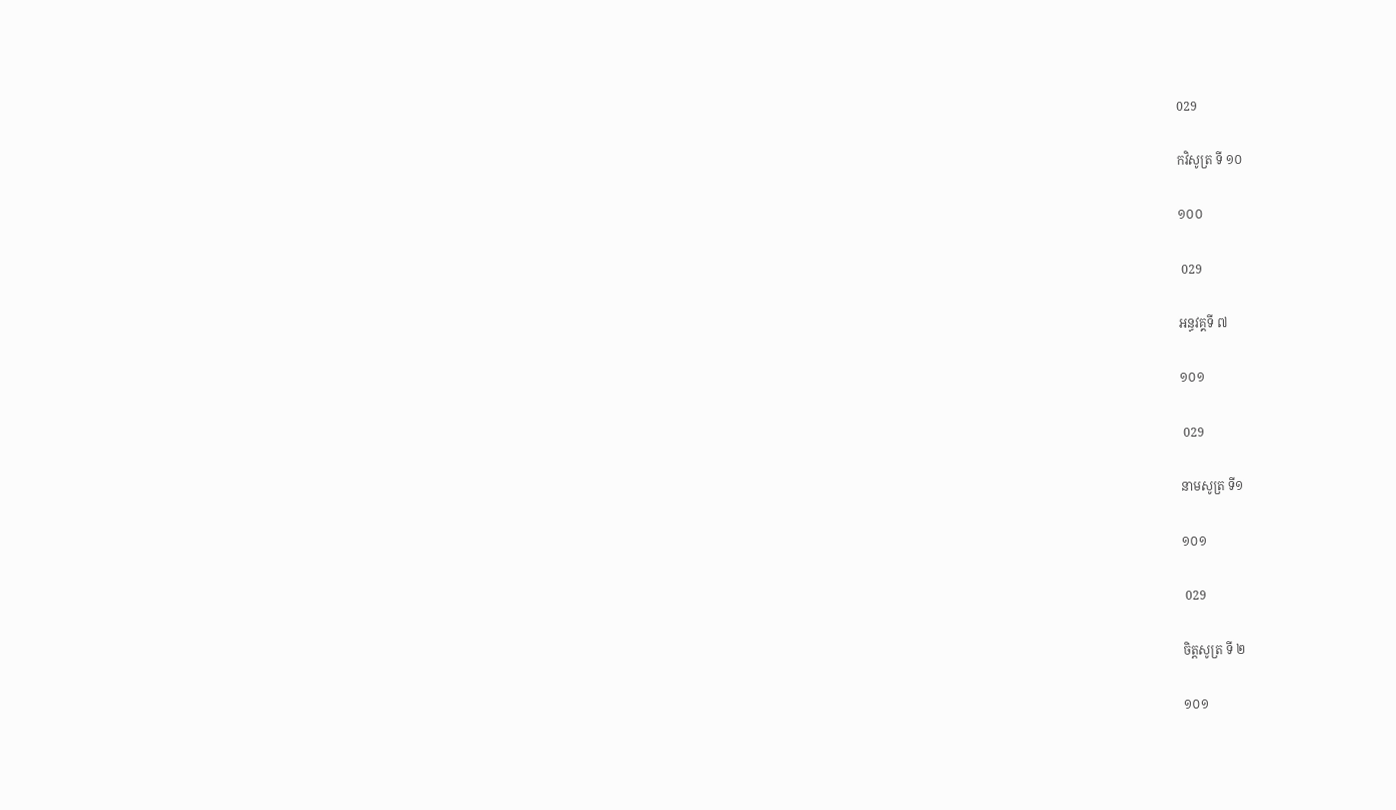029

កវិសូត្រ ទី ១០

១០០

 029

អន្ធវគ្គទី ៧

១០១

 029

នាមសូត្រ ទី១

១០១

 029

ចិត្តសូត្រ ទី ២

១០១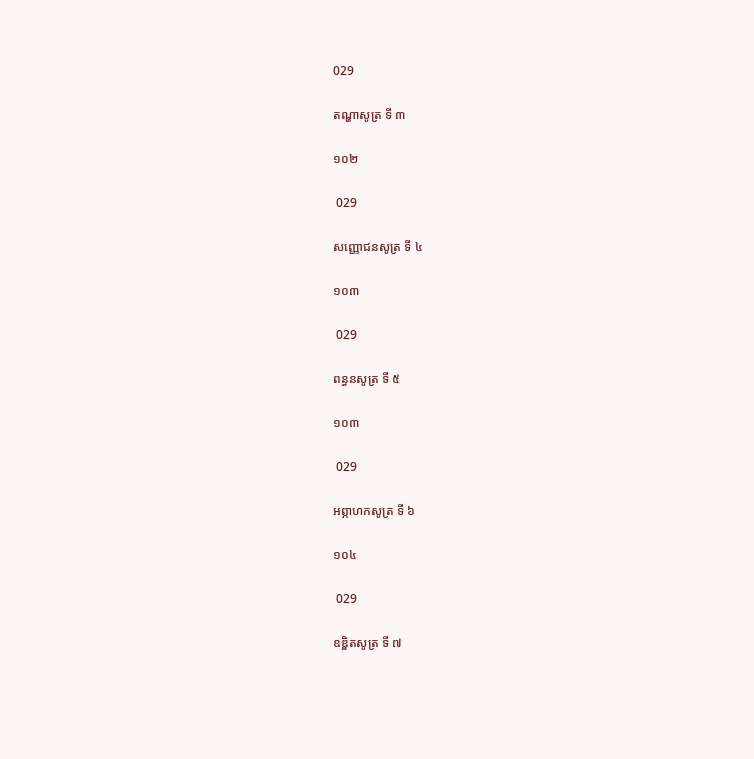029

តណ្ហាសូត្រ ទី ៣

១០២

 029

សញ្ញោជនសូត្រ ទី ៤

១០៣

 029

ពន្ធនសូត្រ ទី ៥

១០៣

 029

អព្ភាហកសូត្រ ទី ៦

១០៤

 029

ឧឌ្ឌិតសូត្រ ទី ៧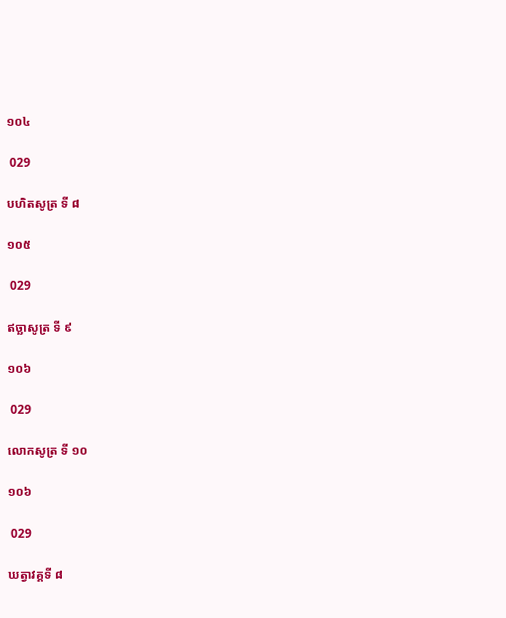១០៤

 029

បហិតសូត្រ ទី ៨

១០៥

 029

ឥច្ឆាសូត្រ ទី ៩

១០៦

 029

លោកសូត្រ ទី ១០

១០៦

 029

ឃត្វាវគ្គទី ៨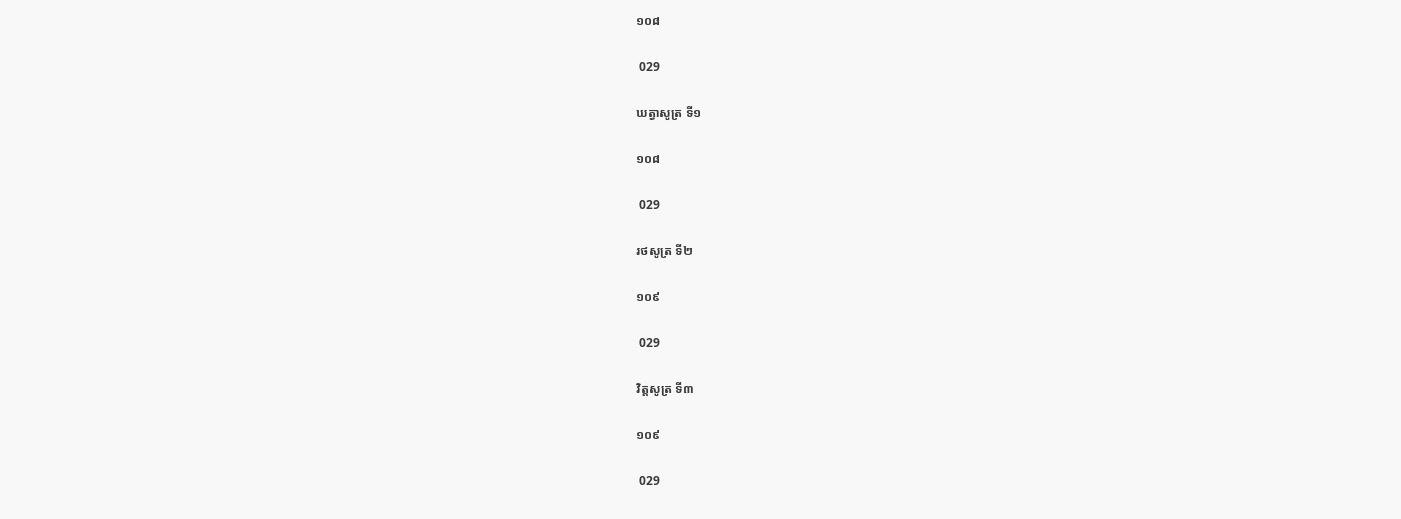១០៨

 029

ឃត្វាសូត្រ ទី១

១០៨

 029

រថសូត្រ ទី២

១០៩

 029

វិត្តសូត្រ ទី៣

១០៩

 029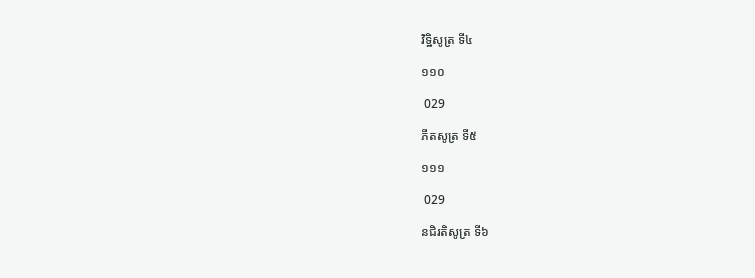វិទ្ឋិសូត្រ ទី៤

១១០

 029

ភីតសូត្រ ទី៥

១១១

 029

នជិរតិសូត្រ ទី៦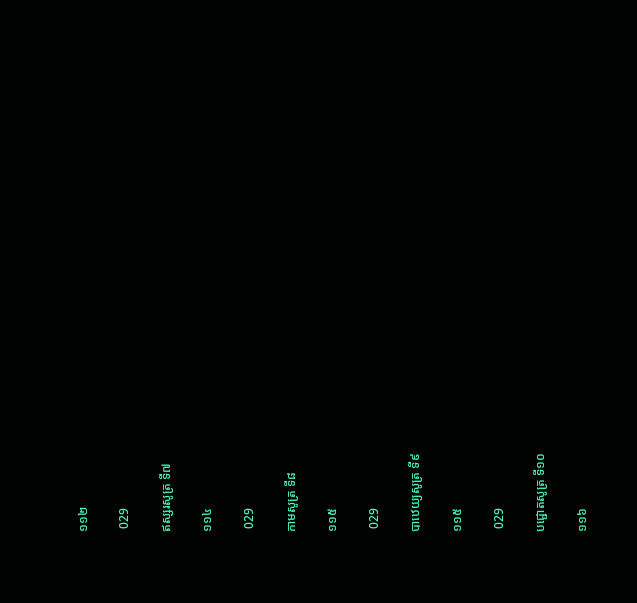១១២

 029

ឥស្សរសូត្រ ទី៧

១១៤

 029

កាមសូត្រ ទី៨

១១៥

 029

បាឋេយ្យសូត្រ ទី៩

១១៥

 029

បជ្ជោតសូត្រ ទី១០

១១៦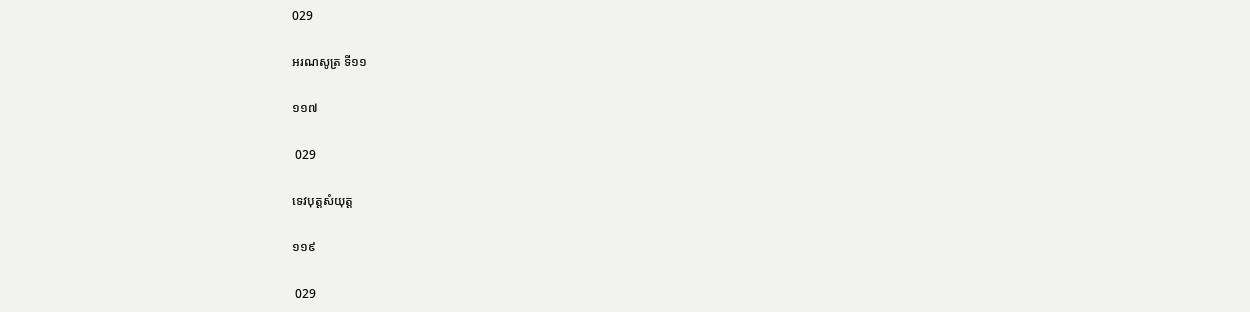029

អរណសូត្រ ទី១១

១១៧

 029

ទេវបុត្តសំយុត្ត

១១៩

 029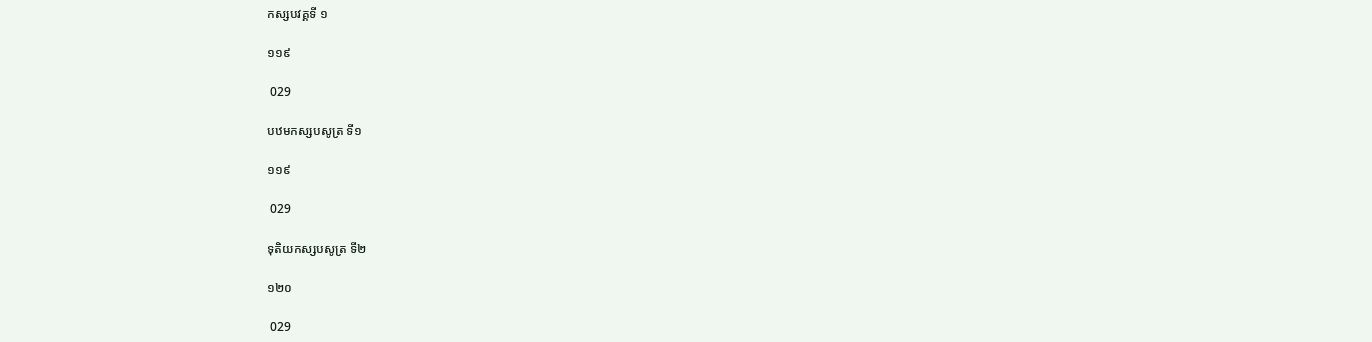កស្សបវគ្គទី ១

១១៩

 029

បឋមកស្សបសូត្រ ទី១

១១៩

 029

ទុតិយកស្សបសូត្រ ទី២

១២០

 029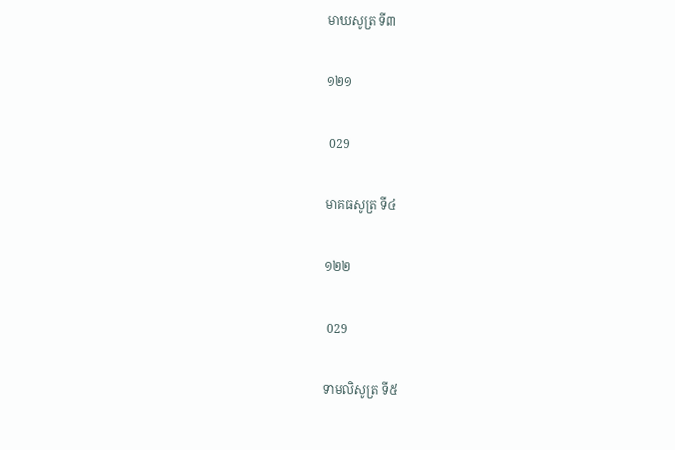មាឃសូត្រ ទី៣

១២១

 029

មាគធសូត្រ ទី៤

១២២

 029

ទាមលិសូត្រ ទី៥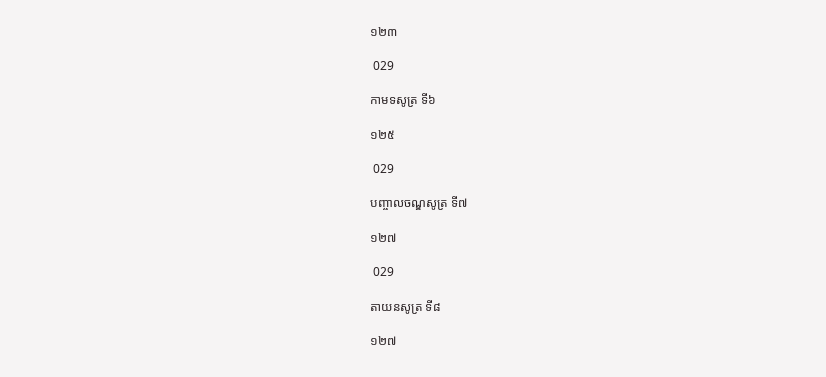១២៣

 029

កាមទសូត្រ ទី៦

១២៥

 029

បញ្ចាលចណ្ឌសូត្រ ទី៧

១២៧

 029

តាយនសូត្រ ទី៨

១២៧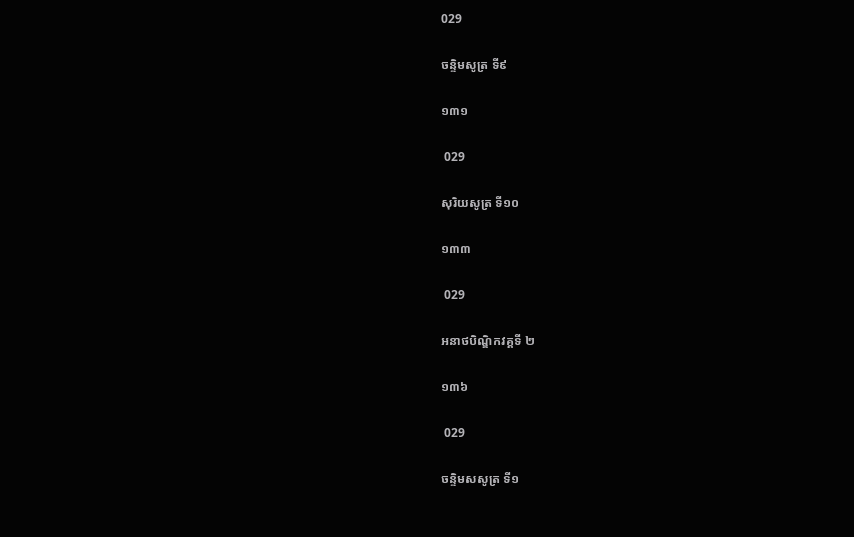029

ចន្ទិមសូត្រ ទី៩

១៣១

 029

សុរិយសូត្រ ទី១០

១៣៣

 029

អនាថបិណ្ឌិកវគ្គទី ២

១៣៦

 029

ចន្ទិមសសូត្រ ទី១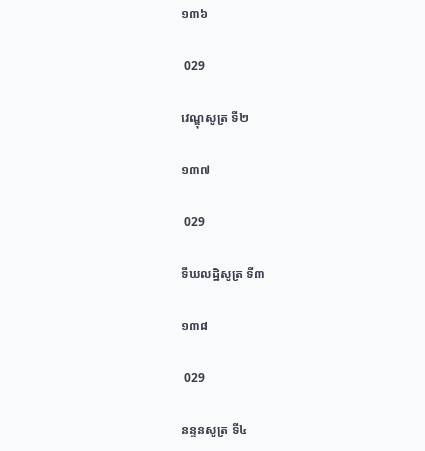១៣៦

 029

វេណ្ឌុសូត្រ ទី២

១៣៧

 029

ទីឃលដ្ឋិសូត្រ ទី៣

១៣៨

 029

នន្ទនសូត្រ ទី៤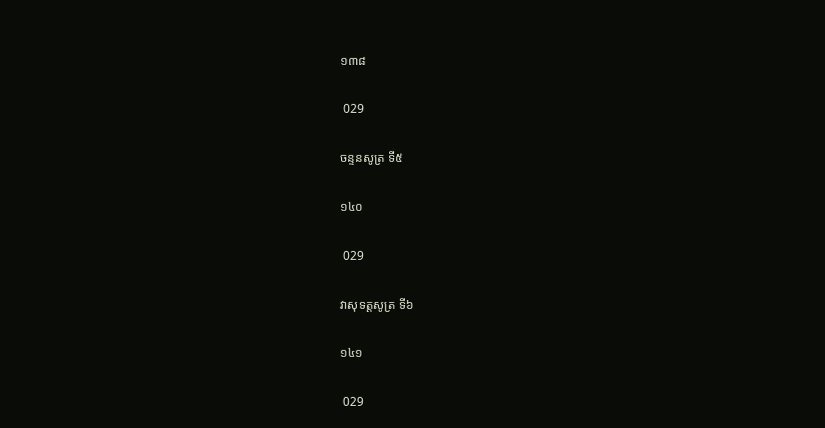១៣៨

 029

ចន្ទនសូត្រ ទី៥

១៤០

 029

វាសុទត្តសូត្រ ទី៦

១៤១

 029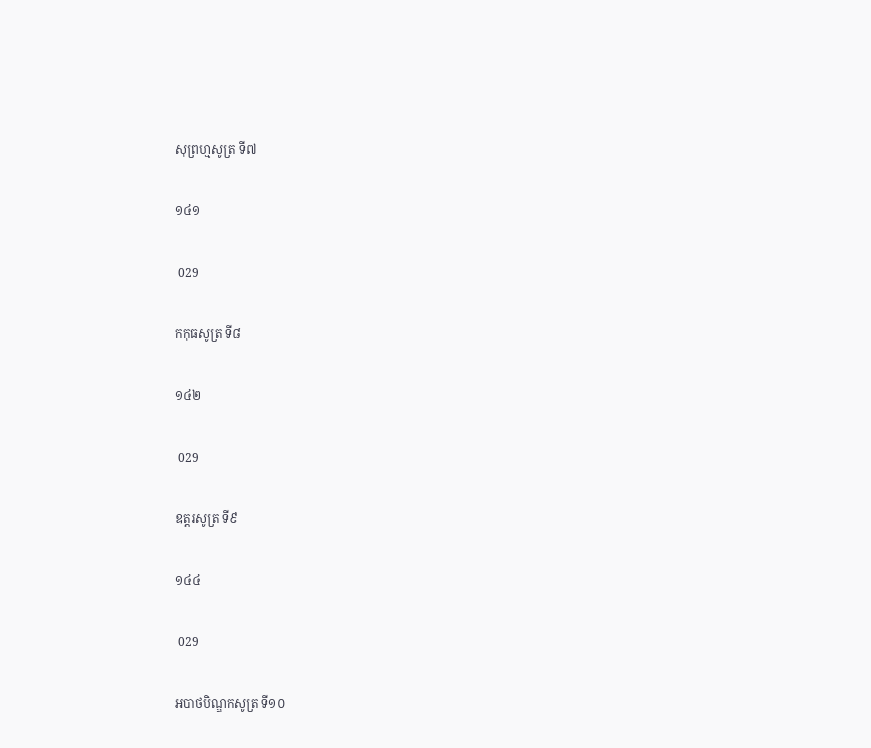សុព្រហ្មសូត្រ ទី៧

១៤១

 029

កកុធសូត្រ ទី៨

១៤២

 029

ឧត្តរសូត្រ ទី៩

១៤៤

 029

អបាថបិណ្ឌកសូត្រ ទី១០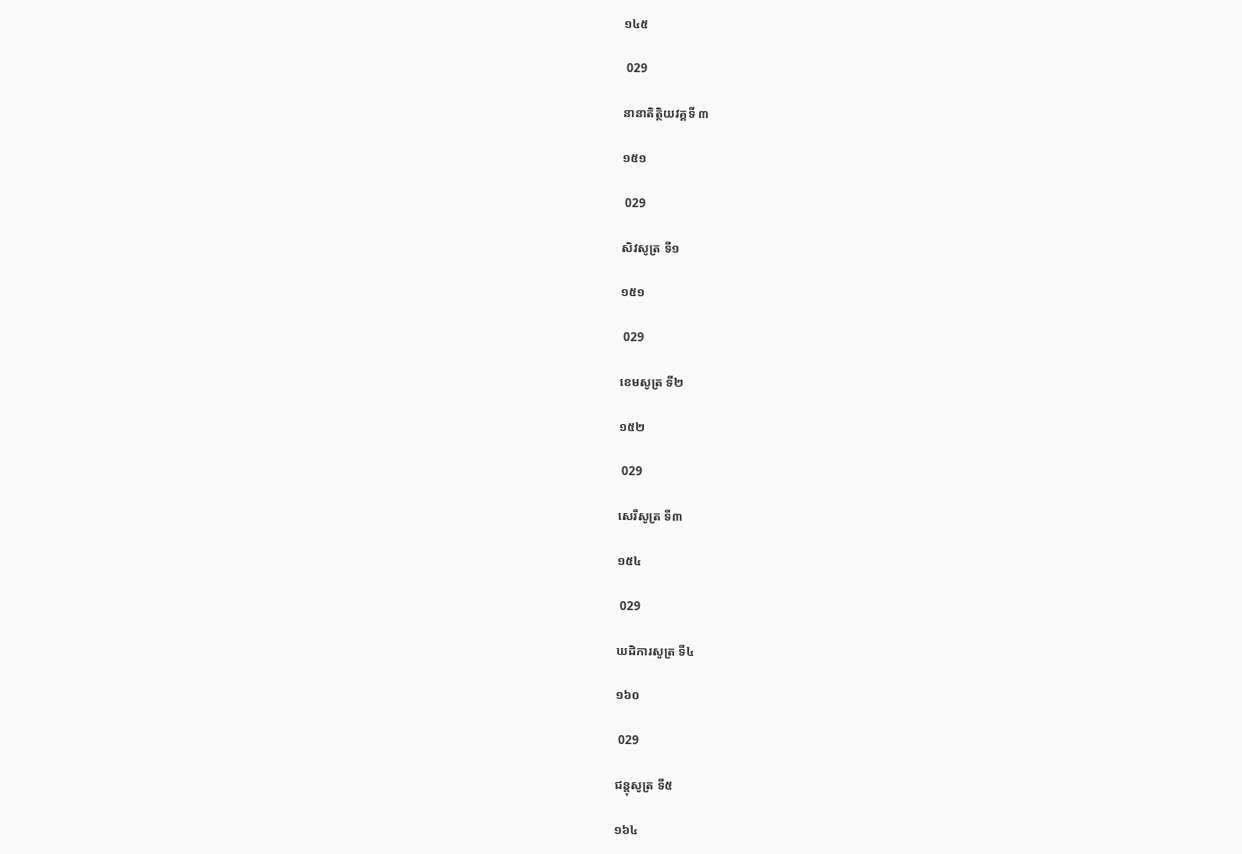១៤៥

 029

នានាតិត្ថិយវគ្គទី ៣

១៥១

 029

សិវសូត្រ ទី១

១៥១

 029

ខេមសូត្រ ទី២

១៥២

 029

សេរីសូត្រ ទី៣

១៥៤

 029

ឃដិការសូត្រ ទី៤

១៦០

 029

ជន្តុសូត្រ ទី៥

១៦៤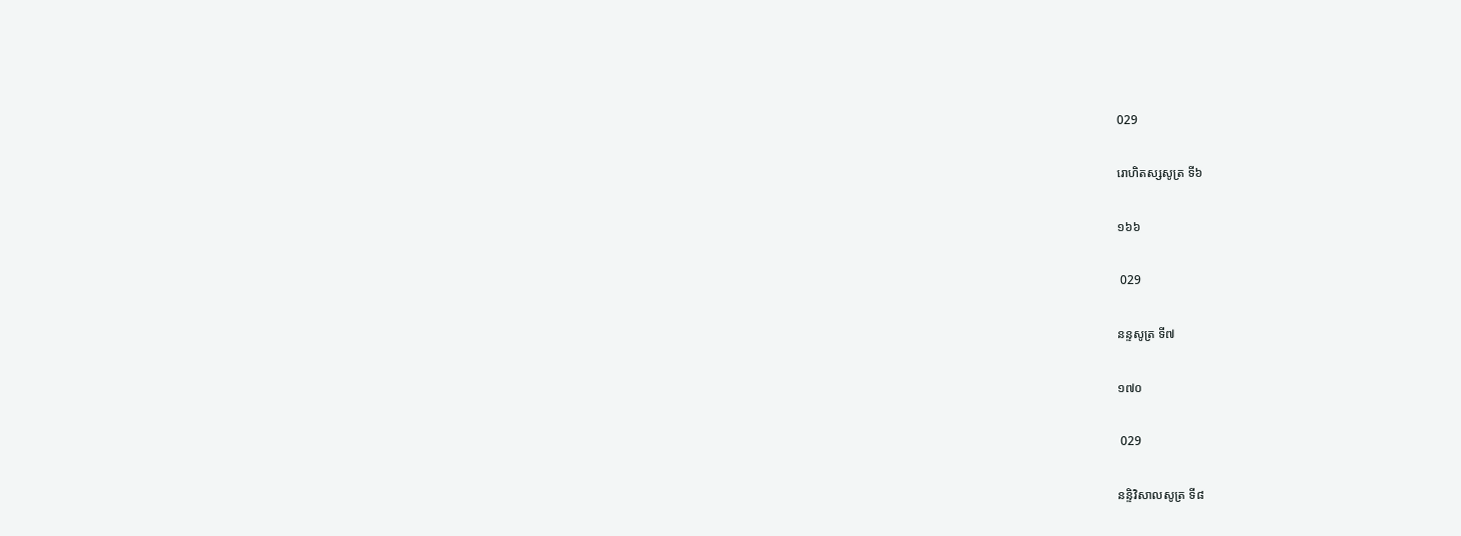029

រោហិតស្សសូត្រ ទី៦

១៦៦

 029

នន្ទសូត្រ ទី៧

១៧០

 029

នន្ទិវិសាលសូត្រ ទី៨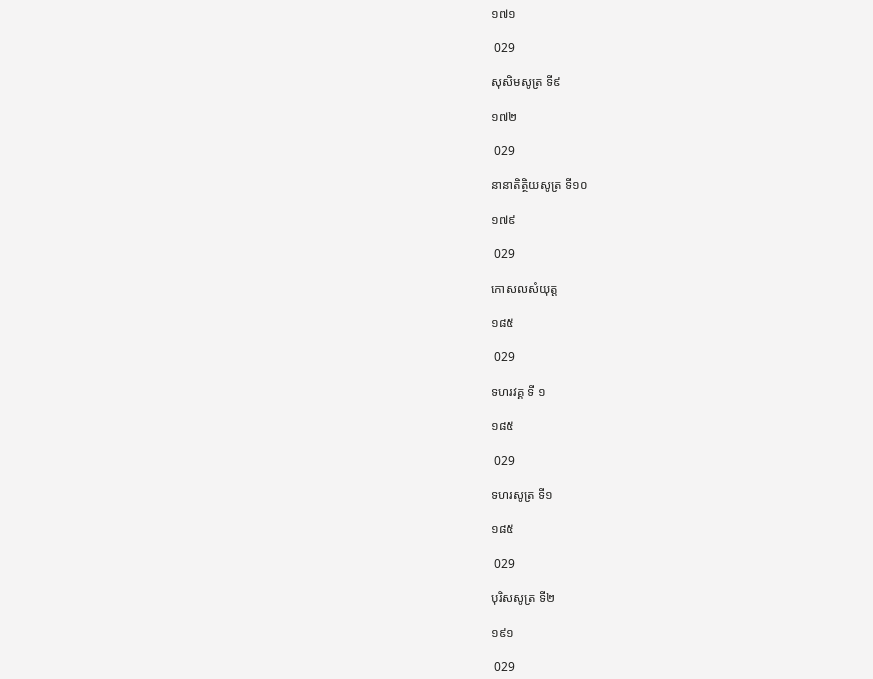១៧១

 029

សុសិមសូត្រ ទី៩

១៧២

 029

នានាតិតិ្ថយសូត្រ ទី១០

១៧៩

 029

កោសលសំយុត្ត

១៨៥

 029

ទហរវគ្គ ទី ១

១៨៥

 029

ទហរសូត្រ ទី១

១៨៥

 029

បុរិសសូត្រ ទី២

១៩១

 029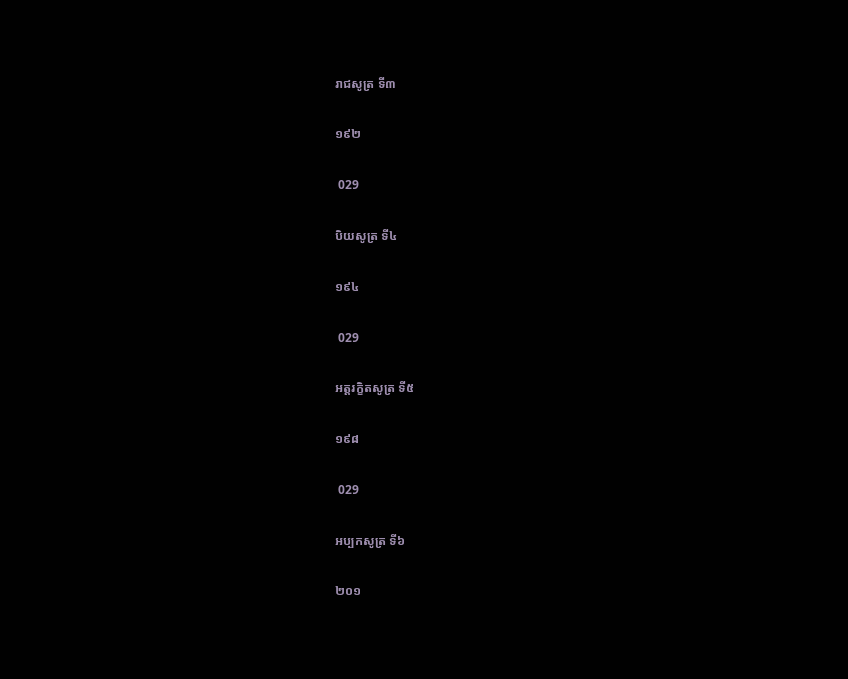រាជសូត្រ ទី៣

១៩២

 029

បិយសូត្រ ទី៤

១៩៤

 029

អត្តរក្ខិតសូត្រ ទី៥

១៩៨

 029

អប្បកសូត្រ ទី៦

២០១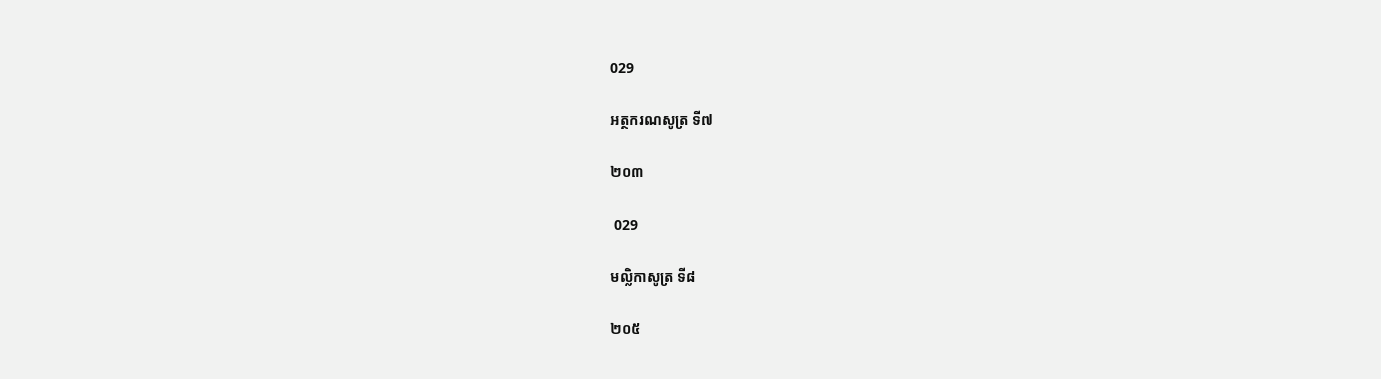029

អត្ថករណសូត្រ ទី៧

២០៣

 029

មល្លិកាសូត្រ ទី៨

២០៥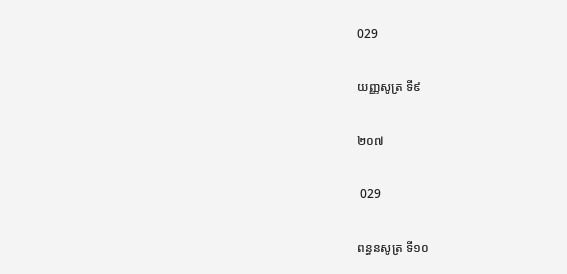029

យញ្ញសូត្រ ទី៩

២០៧

 029

ពន្ធនសូត្រ ទី១០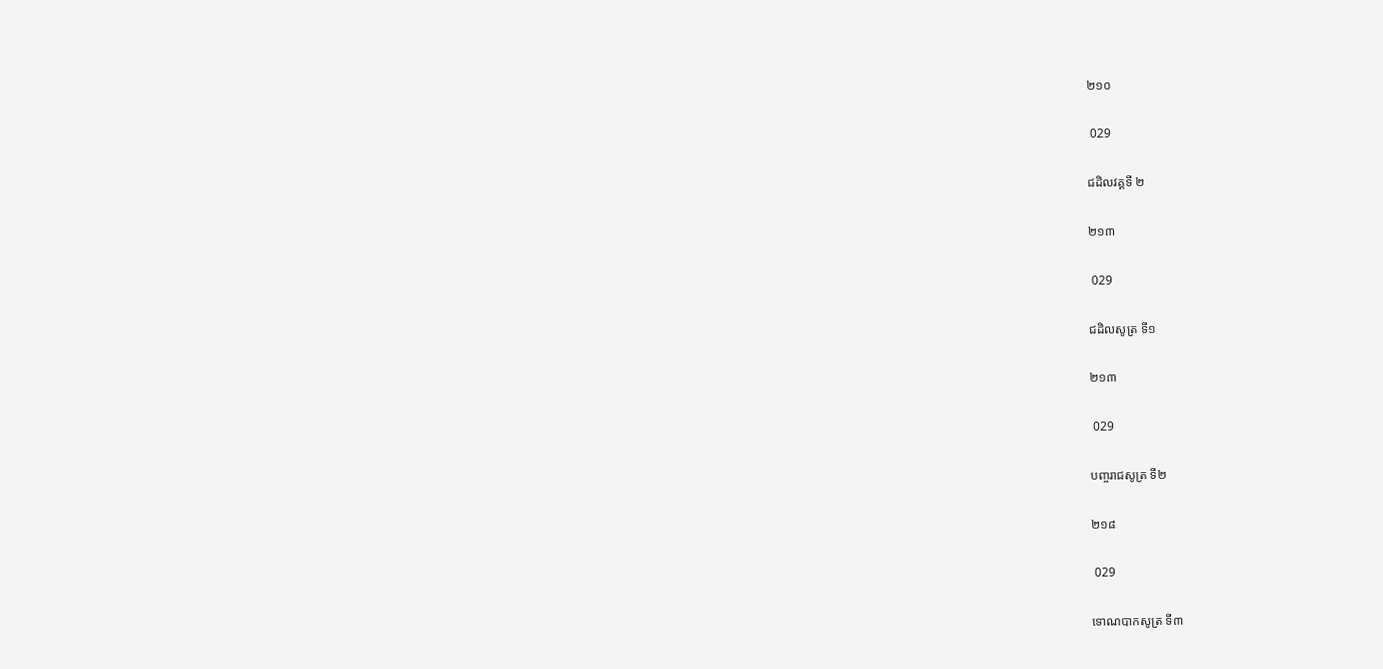២១០

 029

ជដិលវគ្គទី ២

២១៣

 029

ជដិលសូត្រ ទី១

២១៣

 029

បញ្ចរាជសូត្រ ទី២

២១៨

 029

ទោណបាកសូត្រ ទី៣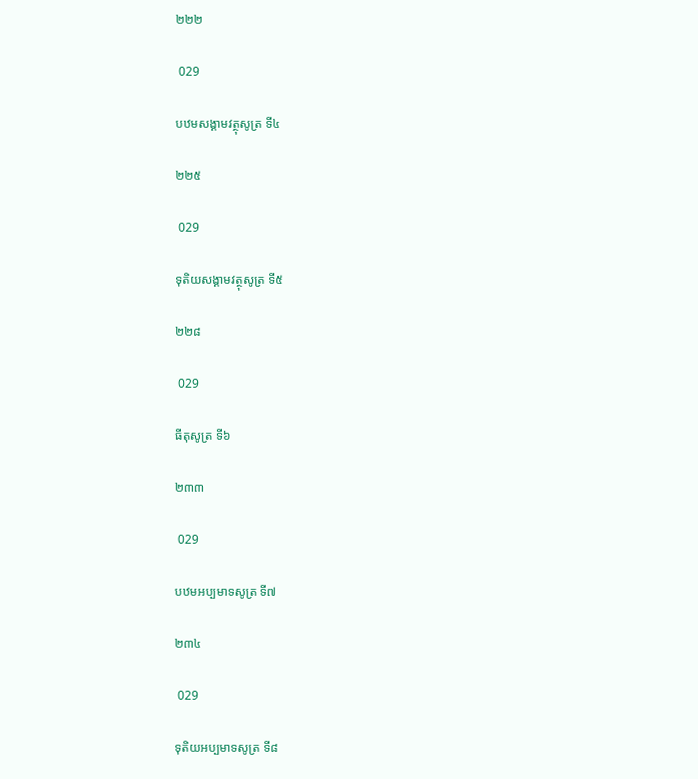២២២

 029

បឋមសង្គាមវត្ថុសូត្រ ទី៤

២២៥

 029

ទុតិយសង្គាមវត្ថុសូត្រ ទី៥

២២៨

 029

ធីតុសូត្រ ទី៦

២៣៣

 029

បឋមអប្បមាទសូត្រ ទី៧

២៣៤

 029

ទុតិយអប្បមាទសូត្រ ទី៨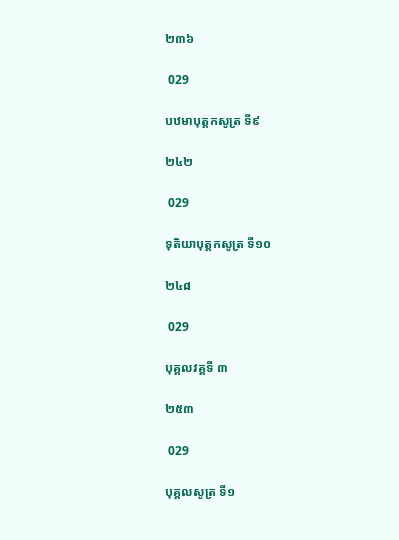២៣៦

 029

បឋមាបុត្តកសូត្រ ទី៩

២៤២

 029

ទុតិយាបុត្តកសូត្រ ទី១០

២៤៨

 029

បុគ្គលវគ្គទី ៣

២៥៣

 029

បុគ្គលសូត្រ ទី១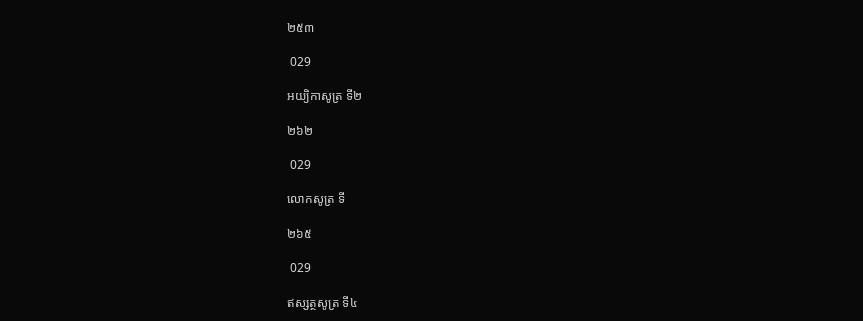២៥៣

 029

អយ្យិកាសូត្រ ទី២

២៦២

 029

លោកសូត្រ ទី

២៦៥

 029

ឥស្សត្ថសូត្រ ទី៤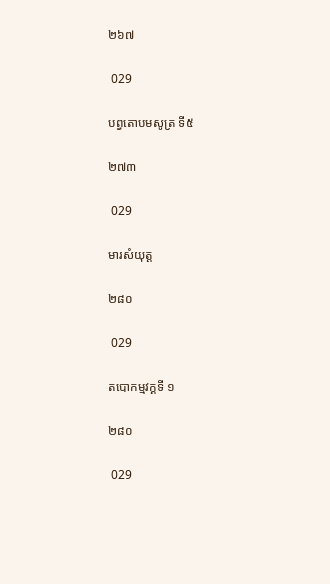២៦៧

 029

បព្វតោបមសូត្រ ទី៥

២៧៣

 029

មារសំយុត្ត

២៨០

 029

តបោកម្មវក្គទី ១

២៨០

 029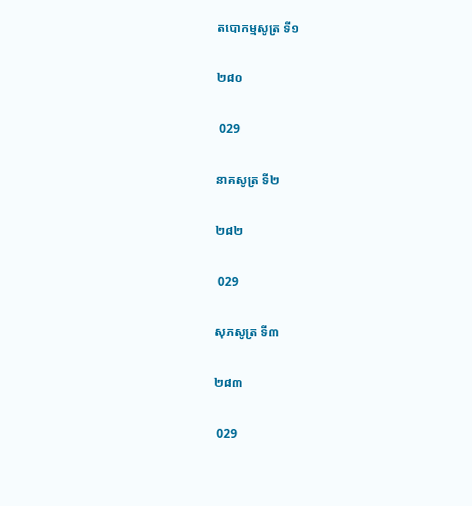តបោកម្មសូត្រ ទី១

២៨០

 029

នាគសូត្រ ទី២

២៨២

 029

សុភសូត្រ ទី៣

២៨៣

 029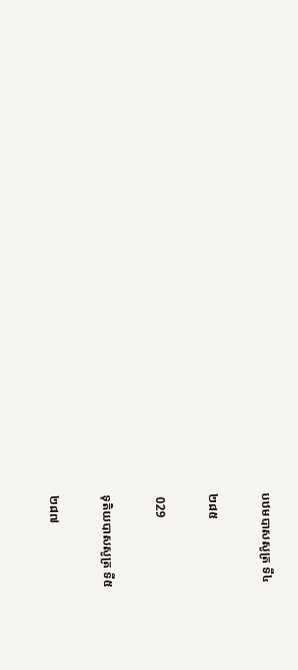បឋមបាសសូត្រ ទី៤

២៨៥

 029

ទុតិយបាសសូត្រ ទី៥

២៨៧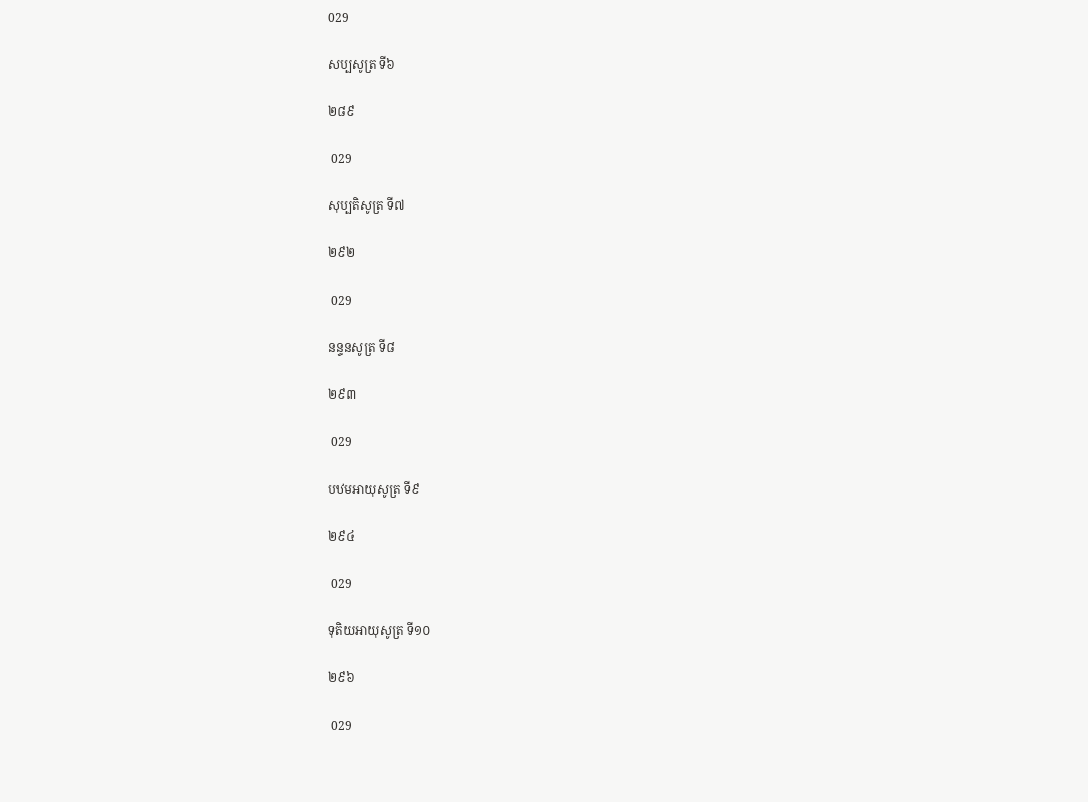029

សប្បសូត្រ ទី៦

២៨៩

 029

សុប្បតិសូត្រ ទី៧

២៩២

 029

នន្ទនសូត្រ ទី៨

២៩៣

 029

បឋមអាយុសូត្រ ទី៩

២៩៤

 029

ទុតិយអាយុសូត្រ ទី១០

២៩៦

 029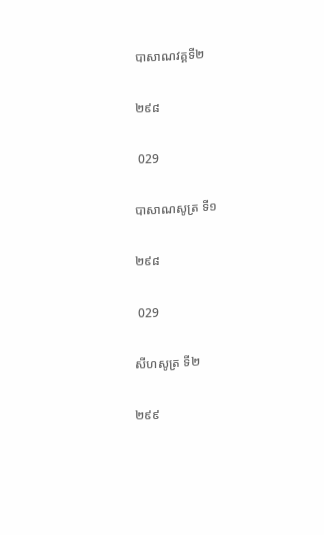បាសាណវគ្គទី២

២៩៨

 029

បាសាណសូត្រ ទី១

២៩៨

 029

សីហសូត្រ ទី២

២៩៩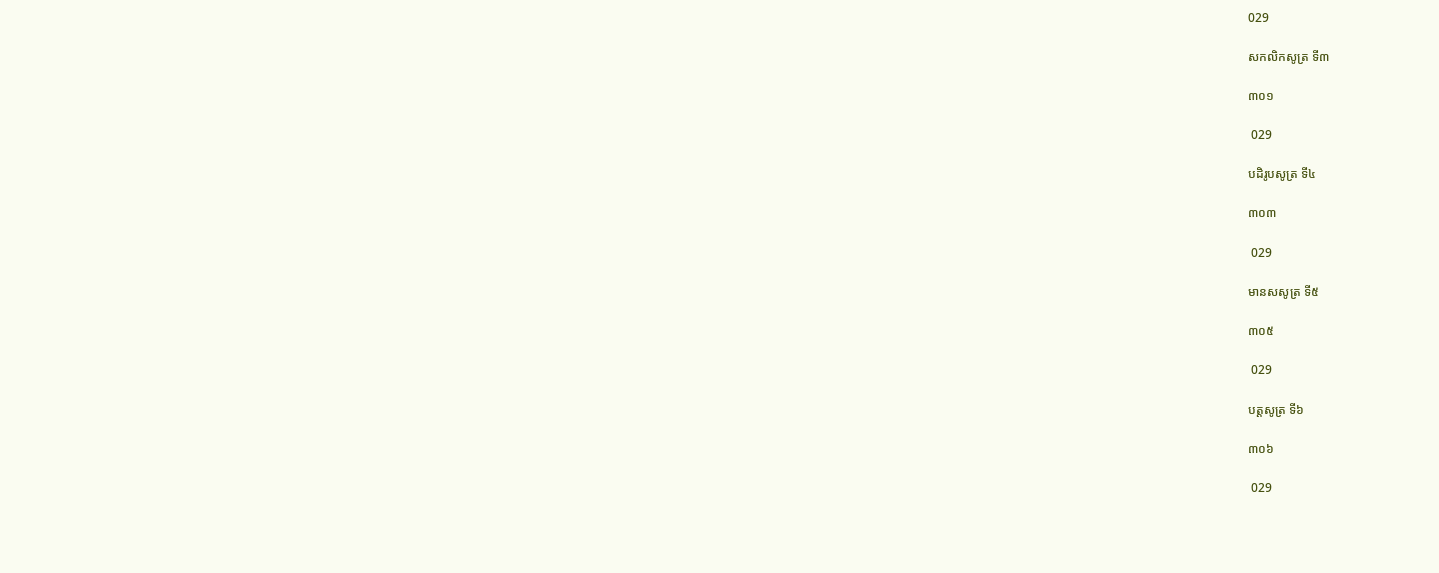029

សកលិកសូត្រ ទី៣

៣០១

 029

បដិរូបសូត្រ ទី៤

៣០៣

 029

មានសសូត្រ ទី៥

៣០៥

 029

បត្តសូត្រ ទី៦

៣០៦

 029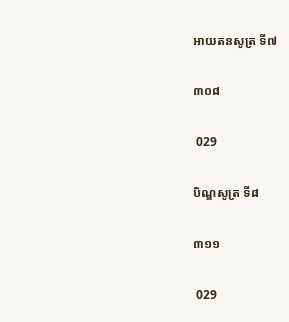អាយតនសូត្រ ទី៧

៣០៨

 029

បិណ្ឌសូត្រ ទី៨

៣១១

 029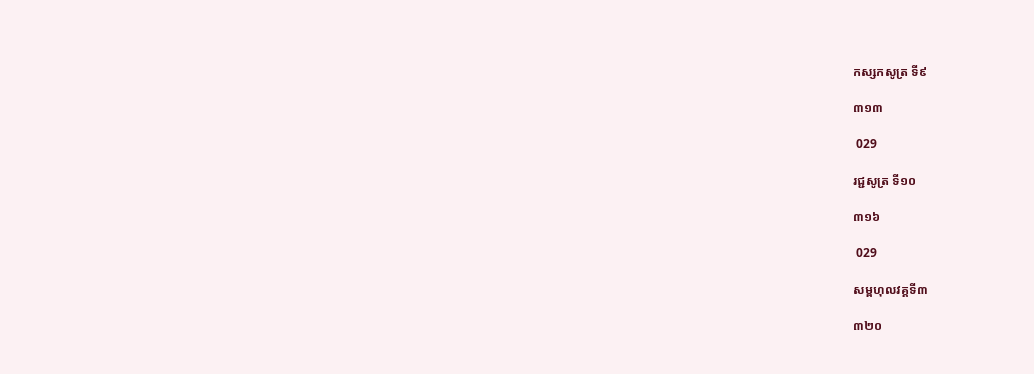កស្សកសូត្រ ទី៩

៣១៣

 029

រជ្ជសូត្រ ទី១០

៣១៦

 029

សម្ពហុលវគ្គទី៣

៣២០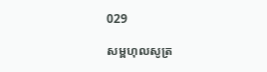029

សម្ពហុលសូត្រ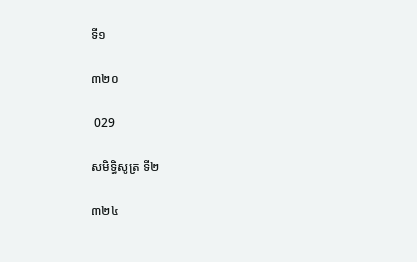ទី១

៣២០

 029

សមិទ្ធិសូត្រ ទី២

៣២៤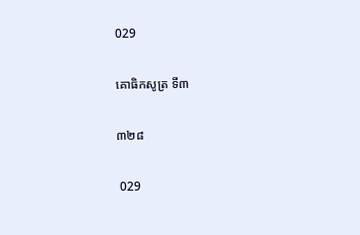029

គោធិកសូត្រ ទី៣

៣២៨

 029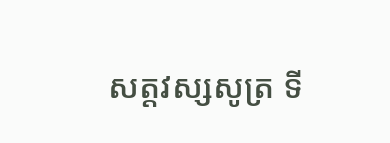សត្តវស្សសូត្រ ទី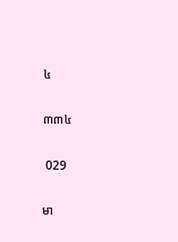៤

៣៣៤

 029

មា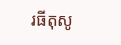រធីតុសូ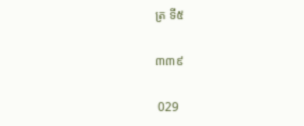ត្រ ទី៥

៣៣៩

 029